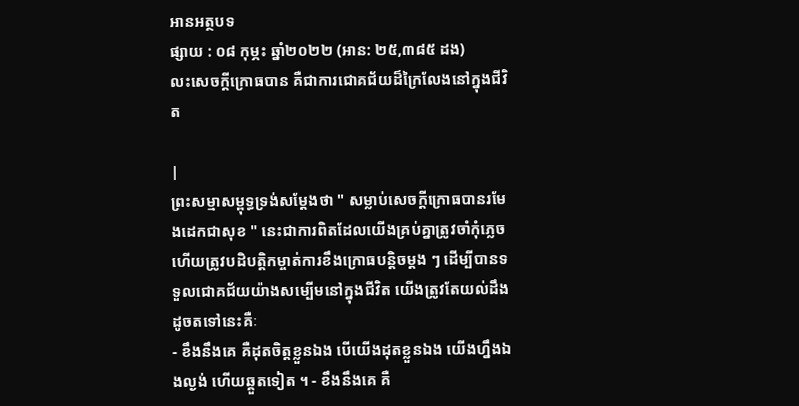អានអត្ថបទ
ផ្សាយ : ០៨ កុម្ភះ ឆ្នាំ២០២២ (អាន: ២៥,៣៨៥ ដង)
លះសេចក្តីក្រោធបាន គឺជាការជោគជ័យដ៏ក្រៃលែងនៅក្នុងជីវិត

|
ព្រះសម្មាសម្ពុទ្ធទ្រង់សម្តែងថា " សម្លាប់សេចក្តីក្រោធបានរមែងដេកជាសុខ " នេះជាការពិតដែលយើងគ្រប់គ្នាត្រូវចាំកុំភ្លេច ហើយត្រូវបដិបត្តិកម្ចាត់ការខឹងក្រោធបន្តិចម្តង ៗ ដើម្បីបានទទួលជោគជ័យយ៉ាងសម្បើមនៅក្នុងជីវិត យើងត្រូវតែយល់ដឹងដូចតទៅនេះគឺៈ
- ខឹងនឹងគេ គឺដុតចិត្តខ្លួនឯង បើយើងដុតខ្លួនឯង យើងហ្នឹងឯងល្ងង់ ហើយឆ្គួតទៀត ។ - ខឹងនឹងគេ គឺ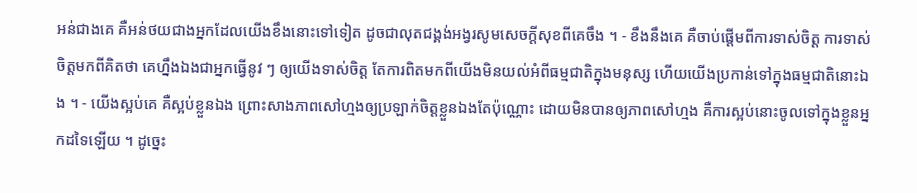អន់ជាងគេ គឺអន់ថយជាងអ្នកដែលយើងខឹងនោះទៅទៀត ដូចជាលុតជង្គង់អង្វរសូមសេចក្តីសុខពីគេចឹង ។ - ខឹងនឹងគេ គឺចាប់ផ្តើមពីការទាស់ចិត្ត ការទាស់ចិត្តមកពីគិតថា គេហ្នឹងឯងជាអ្នកធ្វើនូវ ៗ ឲ្យយើងទាស់ចិត្ត តែការពិតមកពីយើងមិនយល់អំពីធម្មជាតិក្នុងមនុស្ស ហើយយើងប្រកាន់ទៅក្នុងធម្មជាតិនោះឯង ។ - យើងស្អប់គេ គឺស្អប់ខ្លួនឯង ព្រោះសាងភាពសៅហ្មងឲ្យប្រឡាក់ចិត្តខ្លួនឯងតែប៉ុណ្ណោះ ដោយមិនបានឲ្យភាពសៅហ្មង គឺការស្អប់នោះចូលទៅក្នុងខ្លួនអ្នកដទៃឡើយ ។ ដូច្នេះ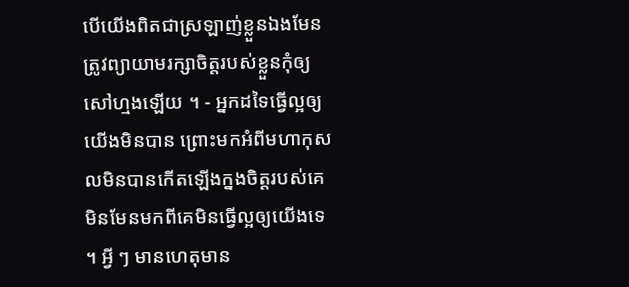បើយើងពិតជាស្រឡាញ់ខ្លួនឯងមែន ត្រូវព្យាយាមរក្សាចិត្តរបស់ខ្លួនកុំឲ្យសៅហ្មងឡើយ ។ - អ្នកដទៃធ្វើល្អឲ្យយើងមិនបាន ព្រោះមកអំពីមហាកុសលមិនបានកើតឡើងក្នងចិត្តរបស់គេ មិនមែនមកពីគេមិនធ្វើល្អឲ្យយើងទេ ។ អ្វី ៗ មានហេតុមាន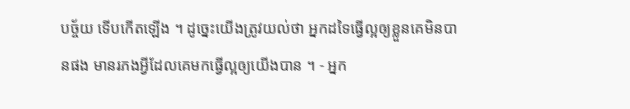បច្ច័យ ទើបកើតឡើង ។ ដូច្នេះយើងត្រូវយល់ថា អ្នកដទៃធ្វើល្អឲ្យខ្លួនគេមិនបានផង មានរភងអ្វីដែលគេមកធ្វើល្អឲ្យយើងបាន ។ - អ្នក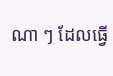ណា ៗ ដែលធ្វើ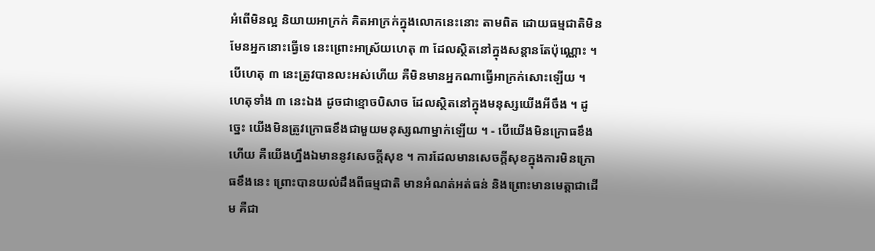អំពើមិនល្អ និយាយអាក្រក់ គិតអាក្រក់ក្នុងលោកនេះនោះ តាមពិត ដោយធម្មជាតិមិនមែនអ្នកនោះធ្វើទេ នេះព្រោះអាស្រ័យហេតុ ៣ ដែលស្ថិតនៅក្នុងសន្តានតែប៉ុណ្ណោះ ។ បើហេតុ ៣ នេះត្រូវបានលះអស់ហើយ គឺមិនមានអ្នកណាធ្វើអាក្រក់សោះឡើយ ។ ហេតុទាំង ៣ នេះឯង ដូចជាខ្មោចបិសាច ដែលស្ថិតនៅក្នុងមនុស្សយើងអីចឹង ។ ដូច្នេះ យើងមិនត្រូវក្រោធខឹងជាមួយមនុស្សណាម្នាក់ឡើយ ។ - បើយើងមិនក្រោធខឹងហើយ គឺយើងហ្នឹងឯមាននូវសេចក្តីសុខ ។ ការដែលមានសេចក្តីសុខក្នុងការមិនក្រោធខឹងនេះ ព្រោះបានយល់ដឹងពីធម្មជាតិ មានអំណត់អត់ធន់ និងព្រោះមានមេត្តាជាដើម គឺជា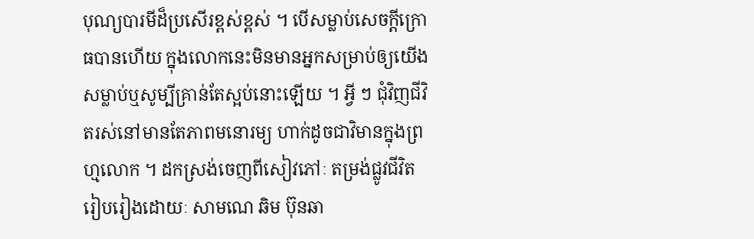បុណ្យបារមីដ៏ប្រសើរខ្ពស់ខ្ពស់ ។ បើសម្លាប់សេចក្តីក្រោធបានហើយ ក្នុងលោកនេះមិនមានអ្នកសម្រាប់ឲ្យយើងសម្លាប់ឬសូម្បីគ្រាន់តែស្អប់នោះឡើយ ។ អ្វី ៗ ជុំវិញជីវិតរស់នៅមានតែភាពមនោរម្យ ហាក់ដូចជាវិមានក្នុងព្រហ្មលោក ។ ដកស្រង់ចេញពីសៀវភៅៈ តម្រង់ជ្លូវជីវិត រៀបរៀងដោយៈ សាមណេ ឆិម ប៊ុនឆា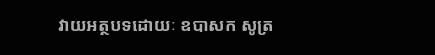វាយអត្ថបទដោយៈ ឧបាសក សូត្រ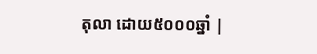តុលា ដោយ៥០០០ឆ្នាំ |